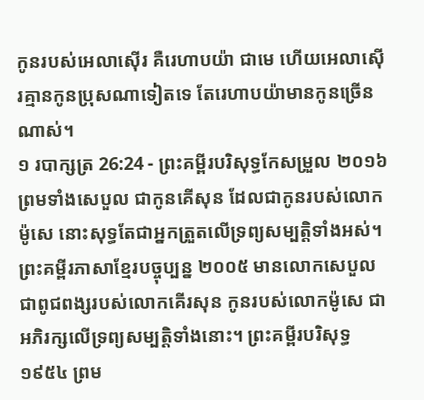កូនរបស់អេលាស៊ើរ គឺរេហាបយ៉ា ជាមេ ហើយអេលាស៊ើរគ្មានកូនប្រុសណាទៀតទេ តែរេហាបយ៉ាមានកូនច្រើនណាស់។
១ របាក្សត្រ 26:24 - ព្រះគម្ពីរបរិសុទ្ធកែសម្រួល ២០១៦ ព្រមទាំងសេបួល ជាកូនគើសុន ដែលជាកូនរបស់លោកម៉ូសេ នោះសុទ្ធតែជាអ្នកត្រួតលើទ្រព្យសម្បត្តិទាំងអស់។ ព្រះគម្ពីរភាសាខ្មែរបច្ចុប្បន្ន ២០០៥ មានលោកសេបួល ជាពូជពង្សរបស់លោកគើរសុន កូនរបស់លោកម៉ូសេ ជាអភិរក្សលើទ្រព្យសម្បត្តិទាំងនោះ។ ព្រះគម្ពីរបរិសុទ្ធ ១៩៥៤ ព្រម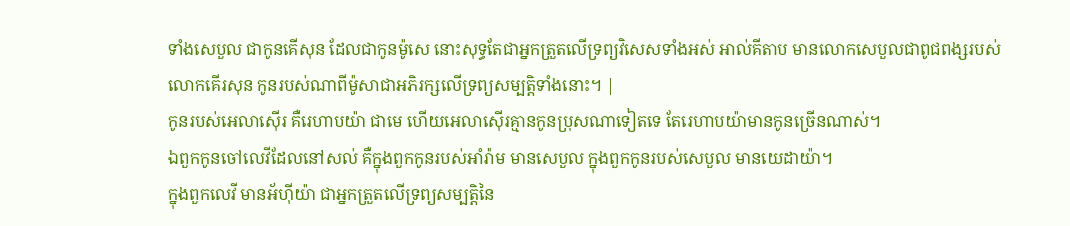ទាំងសេបួល ជាកូនគើសុន ដែលជាកូនម៉ូសេ នោះសុទ្ធតែជាអ្នកត្រួតលើទ្រព្យវិសេសទាំងអស់ អាល់គីតាប មានលោកសេបួលជាពូជពង្សរបស់លោកគើរសុន កូនរបស់ណាពីម៉ូសាជាអភិរក្សលើទ្រព្យសម្បត្តិទាំងនោះ។ |
កូនរបស់អេលាស៊ើរ គឺរេហាបយ៉ា ជាមេ ហើយអេលាស៊ើរគ្មានកូនប្រុសណាទៀតទេ តែរេហាបយ៉ាមានកូនច្រើនណាស់។
ឯពួកកូនចៅលេវីដែលនៅសល់ គឺក្នុងពួកកូនរបស់អាំរ៉ាម មានសេបួល ក្នុងពួកកូនរបស់សេបួល មានយេដាយ៉ា។
ក្នុងពួកលេវី មានអ័ហ៊ីយ៉ា ជាអ្នកត្រួតលើទ្រព្យសម្បត្តិនៃ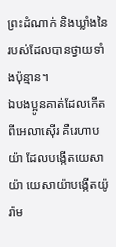ព្រះដំណាក់ និងឃ្លាំងនៃរបស់ដែលបានថ្វាយទាំងប៉ុន្មាន។
ឯបងប្អូនគាត់ដែលកើតពីអេលាស៊ើរ គឺរេហាបយ៉ា ដែលបង្កើតយេសាយ៉ា យេសាយ៉ាបង្កើតយ៉ូរ៉ាម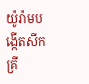យ៉ូរ៉ាមបង្កើតសីកគ្រី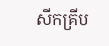សីកគ្រីប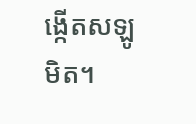ង្កើតសឡូមិត។